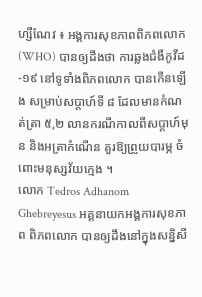ហ្សឺណែវ ៖ អង្គការសុខភាពពិភពលោក (WHO) បានឲ្យដឹងថា ការឆ្លងជំងឺកូវីដ-១៩ នៅទូទាំងពិភពលោក បានកើនឡើង សម្រាប់សប្តាហ៍ទី ៨ ដែលមានកំណត់ត្រា ៥,២ លានករណីកាលពីសប្តាហ៍មុន និងអត្រាកំណើន គួរឱ្យព្រួយបារម្ភ ចំពោះមនុស្សវ័យក្មេង ។
លោក Tedros Adhanom Ghebreyesus អគ្គនាយកអង្គការសុខភាព ពិភពលោក បានឲ្យដឹងនៅក្នុងសន្និសី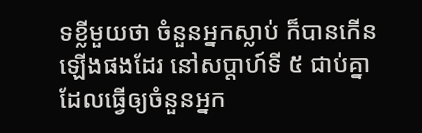ទខ្លីមួយថា ចំនួនអ្នកស្លាប់ ក៏បានកើនឡើងផងដែរ នៅសប្តាហ៍ទី ៥ ជាប់គ្នាដែលធ្វើឲ្យចំនួនអ្នក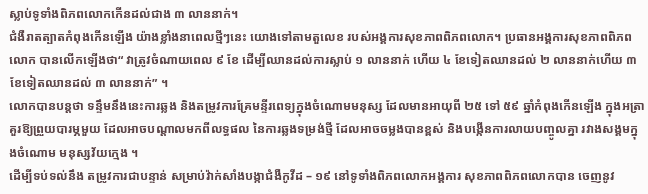ស្លាប់ទូទាំងពិភពលោកកើនដល់ជាង ៣ លាននាក់។
ជំងឺរាតត្បាតកំពុងកើនឡើង យ៉ាងខ្លាំងនាពេលថ្មីៗនេះ យោងទៅតាមតួលេខ របស់អង្គការសុខភាពពិភពលោក។ ប្រធានអង្គការសុខភាពពិភពលោក បានលើកឡើងថា“ វាត្រូវចំណាយពេល ៩ ខែ ដើម្បីឈានដល់ការស្លាប់ ១ លាននាក់ ហើយ ៤ ខែទៀតឈានដល់ ២ លាននាក់ហើយ ៣ ខែទៀតឈានដល់ ៣ លាននាក់” ។
លោកបានបន្ដថា ទន្ទឹមនឹងនេះការឆ្លង និងតម្រូវការគ្រែមន្ទីរពេទ្យក្នុងចំណោមមនុស្ស ដែលមានអាយុពី ២៥ ទៅ ៥៩ ឆ្នាំកំពុងកើនឡើង ក្នុងអត្រាគួរឱ្យព្រួយបារម្ភមួយ ដែលអាចបណ្តាលមកពីលទ្ធផល នៃការឆ្លងទម្រង់ថ្មី ដែលអាចចម្លងបានខ្ពស់ និងបង្កើនការលាយបញ្ចូលគ្នា រវាងសង្គមក្នុងចំណោម មនុស្សវ័យក្មេង ។
ដើម្បីទប់ទល់នឹង តម្រូវការជាបន្ទាន់ សម្រាប់វ៉ាក់សាំងបង្កាជំងឺកូវីដ – ១៩ នៅទូទាំងពិភពលោកអង្គការ សុខភាពពិភពលោកបាន ចេញនូវ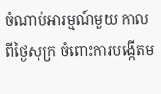ចំណាប់អារម្មណ៍មួយ កាលពីថ្ងៃសុក្រ ចំពោះការបង្កើតម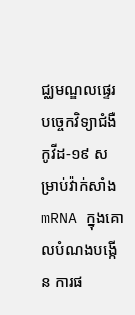ជ្ឈមណ្ឌលផ្ទេរ បច្ចេកវិទ្យាជំងឺកូវីដ-១៩ សម្រាប់វ៉ាក់សាំង mRNA ក្នុងគោលបំណងបង្កើន ការផ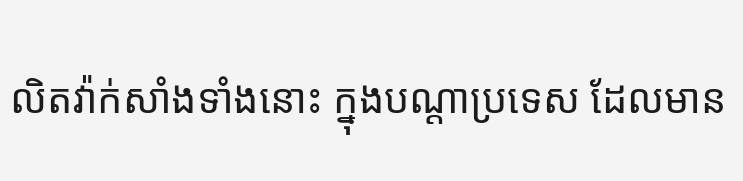លិតវ៉ាក់សាំងទាំងនោះ ក្នុងបណ្ដាប្រទេស ដែលមាន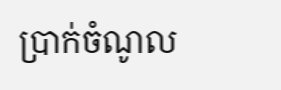ប្រាក់ចំណូល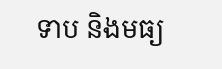ទាប និងមធ្យ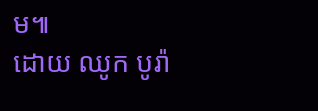ម៕
ដោយ ឈូក បូរ៉ា